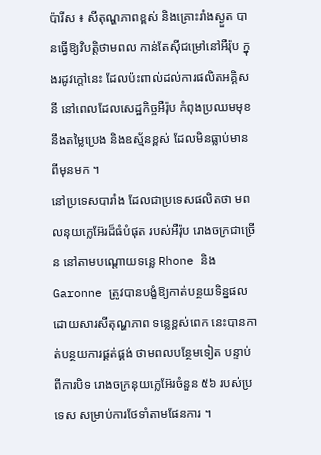ប៉ារីស ៖ សីតុណ្ហភាពខ្ពស់ និងគ្រោះរាំងស្ងួត បានធ្វើឱ្យវិបត្តិថាមពល កាន់តែស៊ីជម្រៅនៅអឺរ៉ុប ក្នុងរដូវក្តៅនេះ ដែលប៉ះពាល់ដល់ការផលិតអគ្គិសនី នៅពេលដែលសេដ្ឋកិច្ចអឺរ៉ុប កំពុងប្រឈមមុខនឹងតម្លៃប្រេង និងឧស្ម័នខ្ពស់ ដែលមិនធ្លាប់មានពីមុនមក ។
នៅប្រទេសបារាំង ដែលជាប្រទេសផលិតថា មពលនុយក្លេអ៊ែរដ៏ធំបំផុត របស់អឺរ៉ុប រោងចក្រជាច្រើន នៅតាមបណ្តោយទន្លេ Rhone និង Garonne ត្រូវបានបង្ខំឱ្យកាត់បន្ថយទិន្នផល ដោយសារសីតុណ្ហភាព ទន្លេខ្ពស់ពេក នេះបានកាត់បន្ថយការផ្គត់ផ្គង់ ថាមពលបន្ថែមទៀត បន្ទាប់ពីការបិទ រោងចក្រនុយក្លេអ៊ែរចំនួន ៥៦ របស់ប្រទេស សម្រាប់ការថែទាំតាមផែនការ ។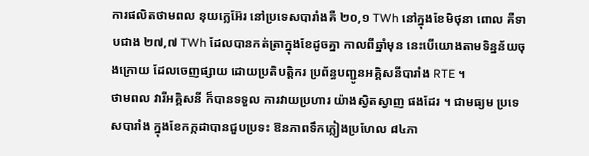ការផលិតថាមពល នុយក្លេអ៊ែរ នៅប្រទេសបារាំងគឺ ២០,១ TWh នៅក្នុងខែមិថុនា ពោល គឺទាបជាង ២៧,៧ TWh ដែលបានកត់ត្រាក្នុងខែដូចគ្នា កាលពីឆ្នាំមុន នេះបើយោងតាមទិន្នន័យចុងក្រោយ ដែលចេញផ្សាយ ដោយប្រតិបត្តិករ ប្រព័ន្ធបញ្ជូនអគ្គិសនីបារាំង RTE ។
ថាមពល វារីអគ្គិសនី ក៏បានទទួល ការវាយប្រហារ យ៉ាងស្វិតស្វាញ ផងដែរ ។ ជាមធ្យម ប្រទេសបារាំង ក្នុងខែកក្កដាបានជួបប្រទះ ឱនភាពទឹកភ្លៀងប្រហែល ៨៤ភា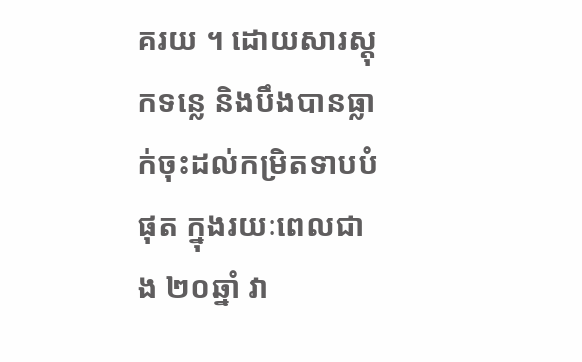គរយ ។ ដោយសារស្តុកទន្លេ និងបឹងបានធ្លាក់ចុះដល់កម្រិតទាបបំផុត ក្នុងរយៈពេលជាង ២០ឆ្នាំ វា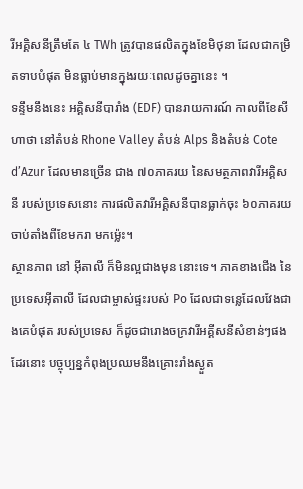រីអគ្គិសនីត្រឹមតែ ៤ TWh ត្រូវបានផលិតក្នុងខែមិថុនា ដែលជាកម្រិតទាបបំផុត មិនធ្លាប់មានក្នុងរយៈពេលដូចគ្នានេះ ។
ទន្ទឹមនឹងនេះ អគ្គិសនីបារាំង (EDF) បានរាយការណ៍ កាលពីខែសីហាថា នៅតំបន់ Rhone Valley តំបន់ Alps និងតំបន់ Cote d’Azur ដែលមានច្រើន ជាង ៧០ភាគរយ នៃសមត្ថភាពវារីអគ្គិសនី របស់ប្រទេសនោះ ការផលិតវារីអគ្គិសនីបានធ្លាក់ចុះ ៦០ភាគរយចាប់តាំងពីខែមករា មកម្ល៉េះ។
ស្ថានភាព នៅ អ៊ីតាលី ក៏មិនល្អជាងមុន នោះទេ។ ភាគខាងជើង នៃប្រទេសអ៊ីតាលី ដែលជាម្ចាស់ផ្ទះរបស់ Po ដែលជាទន្លេដែលវែងជាងគេបំផុត របស់ប្រទេស ក៏ដូចជារោងចក្រវារីអគ្គីសនីសំខាន់ៗផងដែរនោះ បច្ចុប្បន្នកំពុងប្រឈមនឹងគ្រោះរាំងស្ងួត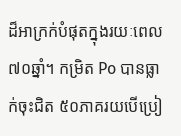ដ៏អាក្រក់បំផុតក្នុងរយៈពេល ៧០ឆ្នាំ។ កម្រិត Po បានធ្លាក់ចុះជិត ៥០ភាគរយបើប្រៀ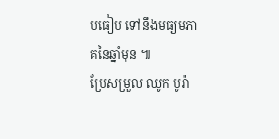បធៀប ទៅនឹងមធ្យមភាគនៃឆ្នាំមុន ៕
ប្រែសម្រួល ឈូក បូរ៉ា